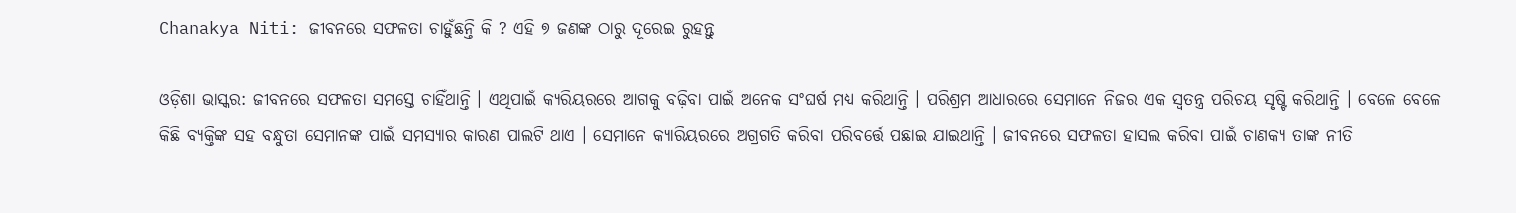Chanakya Niti: ଜୀବନରେ ସଫଳତା ଚାହୁଁଛନ୍ତି କି ? ଏହି ୭ ଜଣଙ୍କ ଠାରୁ ଦୂରେଇ ରୁହନ୍ତୁ

ଓଡ଼ିଶା ଭାସ୍କର: ଜୀବନରେ ସଫଳତା ସମସ୍ତେ ଚାହିଁଥାନ୍ତି । ଏଥିପାଇଁ କ୍ୟରିୟରରେ ଆଗକୁ ବଢ଼ିବା ପାଇଁ ଅନେକ ସଂଘର୍ଷ ମଧ୍ୟ କରିଥାନ୍ତି । ପରିଶ୍ରମ ଆଧାରରେ ସେମାନେ ନିଜର ଏକ ସ୍ୱତନ୍ତ୍ର ପରିଚୟ ସୃଷ୍ଟି କରିଥାନ୍ତି । ବେଳେ ବେଳେ କିଛି ବ୍ୟକ୍ତିଙ୍କ ସହ ବନ୍ଧୁତା ସେମାନଙ୍କ ପାଇଁ ସମସ୍ୟାର କାରଣ ପାଲଟି ଥାଏ । ସେମାନେ କ୍ୟାରିୟରରେ ଅଗ୍ରଗତି କରିବା ପରିବର୍ତ୍ତେ ପଛାଇ ଯାଇଥାନ୍ତି । ଜୀବନରେ ସଫଳତା ହାସଲ କରିବା ପାଇଁ ଚାଣକ୍ୟ ତାଙ୍କ ନୀତି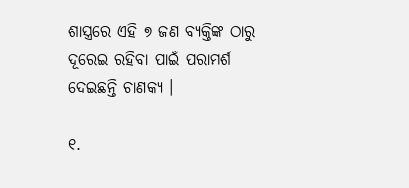ଶାସ୍ତ୍ରରେ ଏହି ୭ ଜଣ ବ୍ୟକ୍ତିଙ୍କ ଠାରୁ ଦୂରେଇ ରହିବା ପାଇଁ ପରାମର୍ଶ ଦେଇଛନ୍ତି ଚାଣକ୍ୟ ।

୧.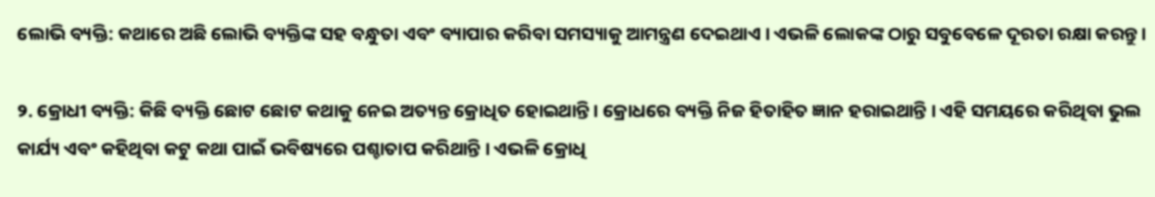ଲୋଭି ବ୍ୟକ୍ତି: କଥାରେ ଅଛି ଲୋଭି ବ୍ୟକ୍ତିଙ୍କ ସହ ବନ୍ଧୁତା ଏବଂ ବ୍ୟାପାର କରିବା ସମସ୍ୟାକୁ ଆମନ୍ତ୍ରଣ ଦେଇଥାଏ । ଏଭଳି ଲୋକଙ୍କ ଠାରୁ ସବୁବେଳେ ଦୂରତା ରକ୍ଷା କରନ୍ତୁ ।

୨. କ୍ରୋଧୀ ବ୍ୟକ୍ତି: କିଛି ବ୍ୟକ୍ତି ଛୋଟ ଛୋଟ କଥାକୁ ନେଇ ଅତ୍ୟନ୍ତ କ୍ରୋଧିତ ହୋଇଥାନ୍ତି । କ୍ରୋଧରେ ବ୍ୟକ୍ତି ନିଜ ହିତାହିତ ଜ୍ଞାନ ହରାଇଥାନ୍ତି । ଏହି ସମୟରେ କରିଥିବା ଭୁଲ କାର୍ଯ୍ୟ ଏବଂ କହିଥିବା କଟୁ କଥା ପାଇଁ ଭବିଷ୍ୟରେ ପଶ୍ଚାତାପ କରିଥାନ୍ତି । ଏଭଳି କ୍ରୋଧି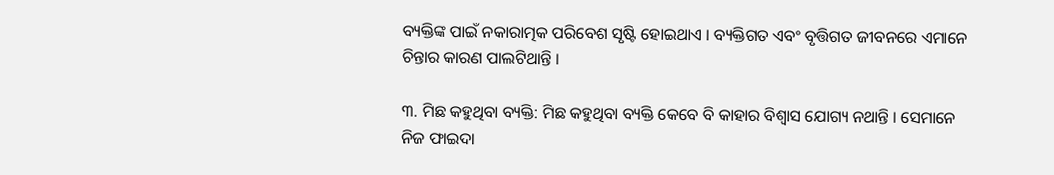ବ୍ୟକ୍ତିଙ୍କ ପାଇଁ ନକାରାତ୍ମକ ପରିବେଶ ସୃଷ୍ଟି ହୋଇଥାଏ । ବ୍ୟକ୍ତିଗତ ଏବଂ ବୃତ୍ତିଗତ ଜୀବନରେ ଏମାନେ ଚିନ୍ତାର କାରଣ ପାଲଟିଥାନ୍ତି ।

୩. ମିଛ କହୁଥିବା ବ୍ୟକ୍ତି: ମିଛ କହୁଥିବା ବ୍ୟକ୍ତି କେବେ ବି କାହାର ବିଶ୍ୱାସ ଯୋଗ୍ୟ ନଥାନ୍ତି । ସେମାନେ ନିଜ ଫାଇଦା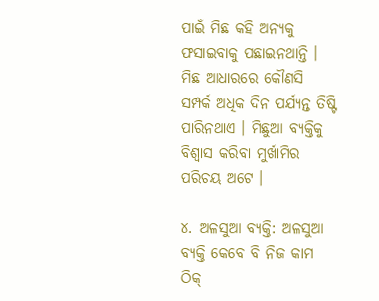ପାଇଁ ମିଛ କହି ଅନ୍ୟକୁ ଫସାଇବାକୁ ପଛାଇନଥାନ୍ତି । ମିଛ ଆଧାରରେ କୌଣସି ସମ୍ପର୍କ ଅଧିକ ଦିନ ପର୍ଯ୍ୟନ୍ତ ତିଷ୍ଟି ପାରିନଥାଏ । ମିଛୁଆ ବ୍ୟକ୍ତିକୁ ବିଶ୍ୱାସ କରିବା ମୁର୍ଖାମିର ପରିଚୟ ଅଟେ ।

୪. ଅଳସୁଆ ବ୍ୟକ୍ତି: ଅଳସୁଆ ବ୍ୟକ୍ତି କେବେ ବି ନିଜ କାମ ଠିକ୍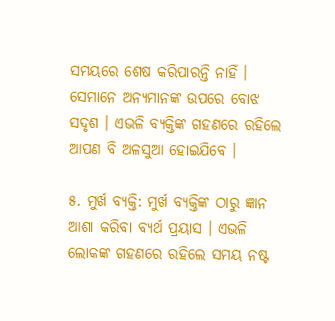ସମୟରେ ଶେଷ କରିପାରନ୍ତି ନାହିଁ । ସେମାନେ ଅନ୍ୟମାନଙ୍କ ଉପରେ ବୋଝ ସଦୃଶ । ଏଭଳି ବ୍ୟକ୍ତିଙ୍କ ଗହଣରେ ରହିଲେ ଆପଣ ବି ଅଳସୁଆ ହୋଇଯିବେ ।

୫. ମୁର୍ଖ ବ୍ୟକ୍ତି: ମୁର୍ଖ ବ୍ୟକ୍ତିଙ୍କ ଠାରୁ ଜ୍ଞାନ ଆଶା କରିବା ବ୍ୟର୍ଥ ପ୍ରୟାସ । ଏଭଳି ଲୋକଙ୍କ ଗହଣରେ ରହିଲେ ସମୟ ନଷ୍ଟ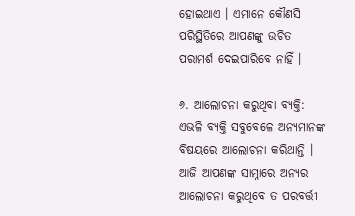ହୋଇଥାଏ । ଏମାନେ କୌଣସି ପରିସ୍ଥିତିରେ ଆପଣଙ୍କୁ ଉଚିତ ପରାମର୍ଶ ଦେଇପାରିବେ ନାହିଁ ।

୬. ଆଲୋଚନା କରୁଥିବା ବ୍ୟକ୍ତି: ଏଭଳି ବ୍ୟକ୍ତି ସବୁବେଳେ ଅନ୍ୟମାନଙ୍କ ବିଷୟରେ ଆଲୋଚନା କରିଥାନ୍ତି । ଆଜି ଆପଣଙ୍କ ସାମ୍ନାରେ ଅନ୍ୟର ଆଲୋଚନା କରୁଥିବେ ତ ପରବର୍ତ୍ତୀ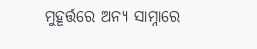ମୁହୂର୍ତ୍ତରେ ଅନ୍ୟ ସାମ୍ନାରେ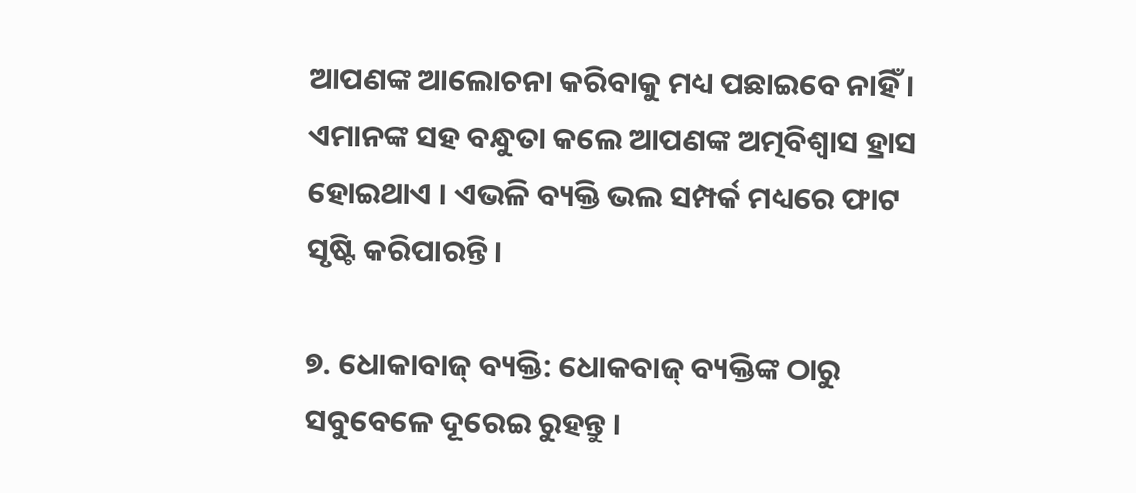ଆପଣଙ୍କ ଆଲୋଚନା କରିବାକୁ ମଧ୍ୟ ପଛାଇବେ ନାହିଁ । ଏମାନଙ୍କ ସହ ବନ୍ଧୁତା କଲେ ଆପଣଙ୍କ ଅତ୍ମବିଶ୍ୱାସ ହ୍ରାସ ହୋଇଥାଏ । ଏଭଳି ବ୍ୟକ୍ତି ଭଲ ସମ୍ପର୍କ ମଧ୍ୟରେ ଫାଟ ସୃଷ୍ଟି କରିପାରନ୍ତି ।

୭. ଧୋକାବାଜ୍ ବ୍ୟକ୍ତି: ଧୋକବାଜ୍ ବ୍ୟକ୍ତିଙ୍କ ଠାରୁ ସବୁବେଳେ ଦୂରେଇ ରୁହନ୍ତୁ ।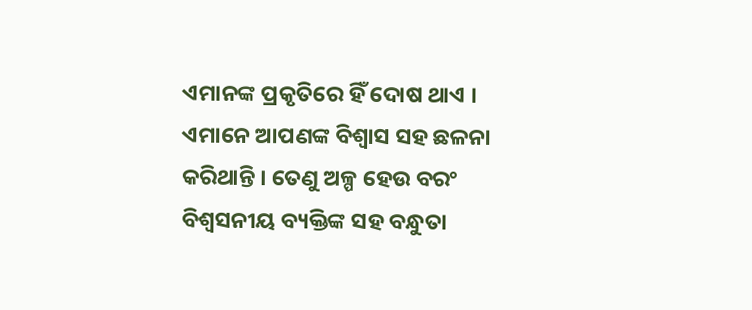ଏମାନଙ୍କ ପ୍ରକୃତିରେ ହିଁ ଦୋଷ ଥାଏ । ଏମାନେ ଆପଣଙ୍କ ବିଶ୍ୱାସ ସହ ଛଳନା କରିଥାନ୍ତି । ତେଣୁ ଅଳ୍ପ ହେଉ ବରଂ ବିଶ୍ୱସନୀୟ ବ୍ୟକ୍ତିଙ୍କ ସହ ବନ୍ଧୁତା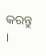କରନ୍ତୁ ।